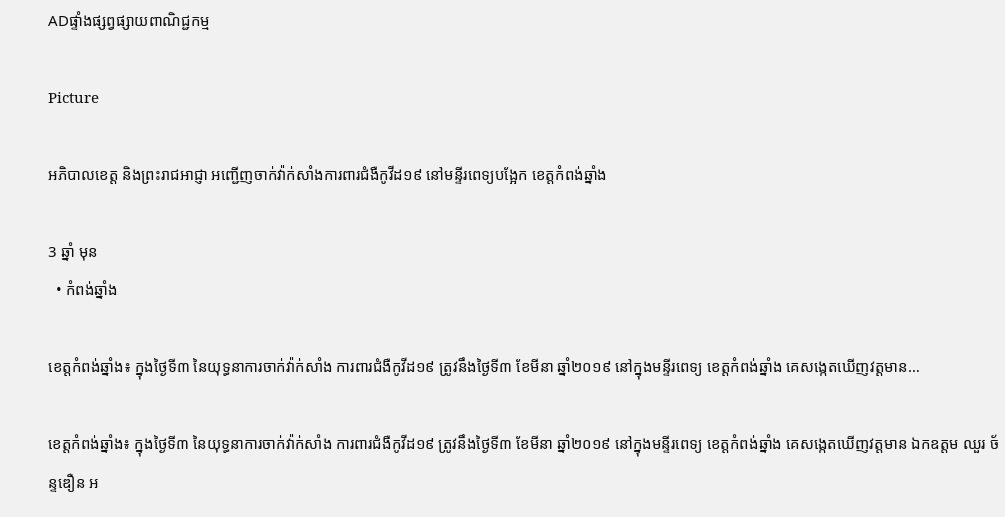ADផ្ទាំងផ្សព្វផ្សាយពាណិជ្ជកម្ម

Picture

អភិបាលខេត្ត និងព្រះរាជអាជ្ញា អញ្ជើញចាក់វ៉ាក់សាំងការពារជំងឺកូវីដ១៩ នៅមន្ទីរពេទ្យបង្អែក ខេត្តកំពង់ឆ្នាំង

3 ឆ្នាំ មុន
  • កំពង់ឆ្នាំង

ខេត្តកំពង់ឆ្នាំង៖ ក្នុងថ្ងៃទី៣ នៃយុទ្ធនាការចាក់វ៉ាក់សាំង ការពារជំងឺកូវីដ១៩ ត្រូវនឹងថ្ងៃទី៣ ខែមីនា ឆ្នាំ២០១៩ នៅក្នុងមន្ទីរពេទ្យ ខេត្តកំពង់ឆ្នាំង គេសង្កេតឃើញវត្តមាន…

ខេត្តកំពង់ឆ្នាំង៖ ក្នុងថ្ងៃទី៣ នៃយុទ្ធនាការចាក់វ៉ាក់សាំង ការពារជំងឺកូវីដ១៩ ត្រូវនឹងថ្ងៃទី៣ ខែមីនា ឆ្នាំ២០១៩ នៅក្នុងមន្ទីរពេទ្យ ខេត្តកំពង់ឆ្នាំង គេសង្កេតឃើញវត្តមាន ឯកឧត្តម ឈួរ ច័ន្ទឌឿន អ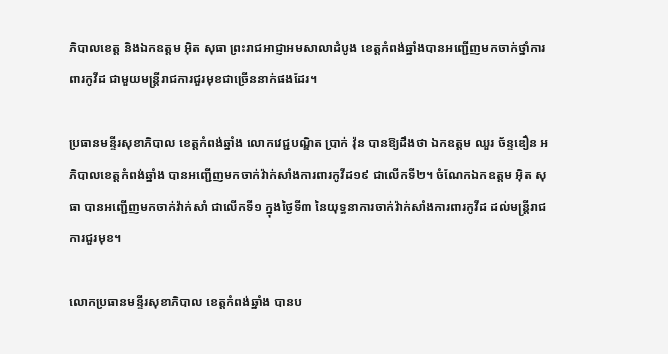ភិបាលខេត្ត និងឯកឧត្តម អ៊ិត សុធា ព្រះរាជអាជ្ញាអមសាលាដំបូង ខេត្តកំពង់ឆ្នាំងបានអញ្ជើញមកចាក់ថ្នាំការពារកូវីដ ជាមួយមន្ត្រីរាជការជួរមុខជាច្រើននាក់ផងដែរ។

ប្រធានមន្ទីរសុខាភិបាល ខេត្តកំពង់ឆ្នាំង លោកវេជ្ជបណ្ឌិត ប្រាក់ វ៉ុន បានឱ្យដឹងថា ឯកឧត្តម ឈួរ ច័ន្ទឌឿន អភិបាលខេត្តកំពង់ឆ្នាំង បានអញ្ជើញមកចាក់វ៉ាក់សាំងការពារកូវីដ១៩ ជាលើកទី២។ ចំណែកឯកឧត្តម អ៊ិត សុធា បានអញ្ជើញមកចាក់វ៉ាក់សាំ ជាលើកទី១ ក្នុងថ្ងៃទី៣ នៃយុទ្ធនាការចាក់វ៉ាក់សាំងការពារកូវីដ ដល់មន្ត្រីរាជការជួរមុខ។

លោកប្រធានមន្ទីរសុខាភិបាល ខេត្តកំពង់ឆ្នាំង បានប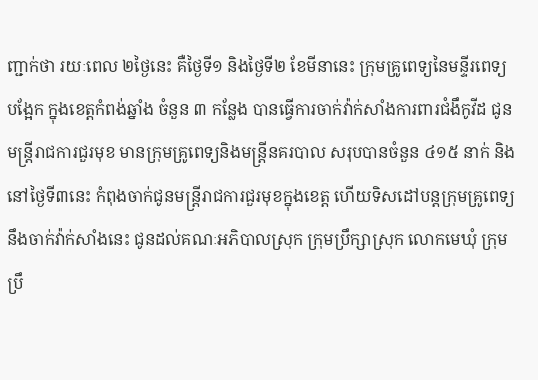ញ្ជាក់ថា រយៈពេល ២ថ្ងៃនេះ គឺថ្ងៃទី១ និងថ្ងៃទី២ ខែមីនានេះ ក្រុមគ្រូពេទ្យនៃមន្ទីរពេទ្យបង្អែក ក្នុងខេត្តកំពង់ឆ្នាំង ចំនួន ៣ កន្លែង បានធ្វើការចាក់វ៉ាក់សាំងការពារជំងឹកូវីដ ជូនមន្ត្រីរាជការជួរមុខ មានក្រុមគ្រូពេទ្យនិងមន្ត្រីនគរបាល សរុបបានចំនួន ៤១៥ នាក់ និងនៅថ្ងៃទី៣នេះ កំពុងចាក់ជូនមន្ត្រីរាជការជួរមុខក្នុងខេត្ត ហើយទិសដៅបន្តក្រុមគ្រូពេទ្យ នឹងចាក់វ៉ាក់សាំងនេះ ជូនដល់គណៈអភិបាលស្រុក ក្រុមប្រឹក្សាស្រុក លោកមេឃុំ ក្រុមប្រឹ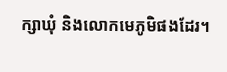ក្សាឃុំ និងលោកមេភូមិផងដែរ។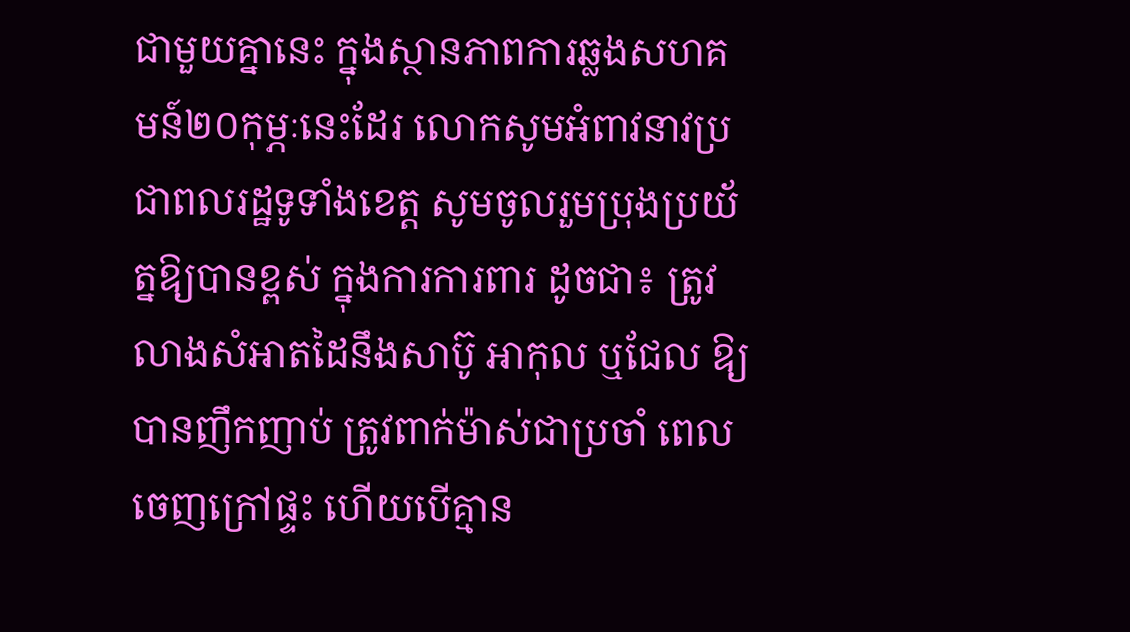ជាមួយគ្នានេះ ក្នុងស្ថានភាពការឆ្លងសហគមន៍២០កុម្ភៈនេះដែរ លោកសូមអំពាវនាវប្រជាពលរដ្ឋទូទាំងខេត្ត សូមចូលរួមប្រុងប្រយ័ត្នឱ្យបានខ្ពស់ ក្នុងការការពារ ដូចជា៖ ត្រូវលាងសំអាតដៃនឹងសាប៊ូ អាកុល ឬជែល ឱ្យបានញឹកញាប់ ត្រូវពាក់ម៉ាស់ជាប្រចាំ ពេលចេញក្រៅផ្ទះ ហើយបើគ្មាន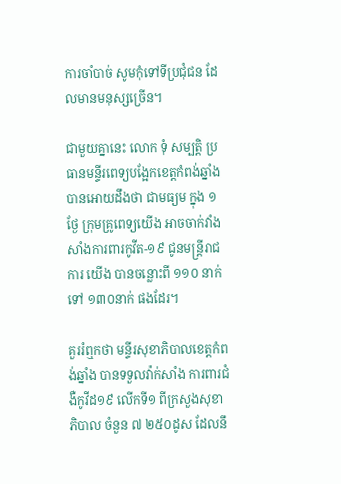ការចាំបាច់ សូមកុំទៅទីប្រជុំជន ដែលមានមនុស្សច្រើន។

ជាមួយគ្នានេះ លោក ទុំ សម្បត្តិ ប្រធានមន្ទីរពេទ្យបង្អែកខេត្តកំពង់ឆ្នាំង បានអោយដឹងថា ជាមធ្យម ក្នុង ១ថ្ងែ ក្រុមគ្រូពេទ្យយើង អាចចាក់វាំងសាំងការពារកូវីត-១៩ ជូនមន្ត្រីរាជការ យើង បានចន្លោះពី ១១០ នាក់ទៅ ១៣០នាក់ ផងដែរ។

គួររំឮកថា មន្ទីរសុខាភិបាលខេត្តកំពង់ឆ្នាំង បានទទួលវ៉ាក់សាំង ការពារជំងឺកូវីដ១៩ លើកទី១ ពីក្រសួងសុខាភិបាល ចំនួន ៧ ២៥០ដូស ដែលនឹ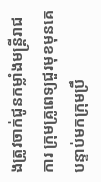ងត្រូវចាក់ជូនកម្លាំងមន្ត្រីរាជការ ក្រុមគ្រូពេទ្យជួរមុខមុនគេ បន្ទាប់មកក្រុមប្រឹ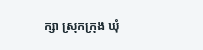ក្សា ស្រុកក្រុង ឃុំ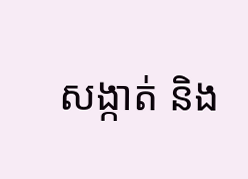សង្កាត់ និង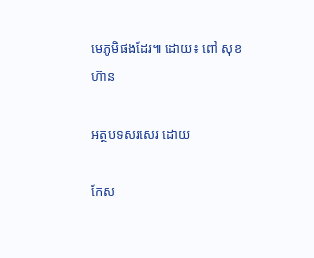មេភូមិផងដែរ៕ ដោយ៖ ពៅ សុខហ៊ាន

អត្ថបទសរសេរ ដោយ

កែស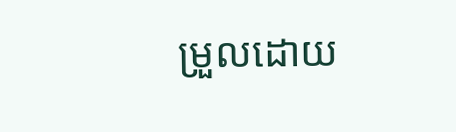ម្រួលដោយ